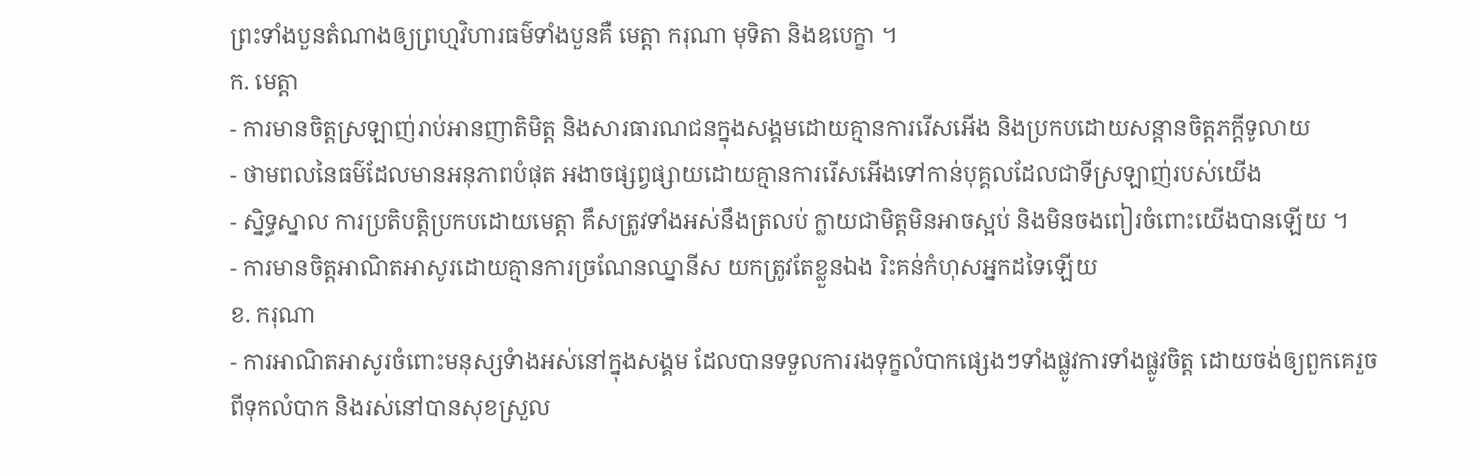ព្រះទាំងបួនតំណាងឲ្យព្រហ្មវិហារធម៌ទាំងបួនគឺ មេត្តា ករុណា មុទិតា និងឧបេក្ខា ។
ក. មេត្តា
- ការមានចិត្តស្រឡាញ់រាប់អានញាតិមិត្ត និងសារធារណជនក្នុងសង្គមដោយគ្មានការរើសអើង និងប្រកបដោយសន្តានចិត្តភក្តីទូលាយ
- ថាមពលនៃធម៌ដែលមានអនុភាពបំផុត អងាចផ្សព្វផ្សាយដោយគ្មានការរើសអើងទៅកាន់បុគ្គលដែលជាទីស្រឡាញ់របស់យើង
- ស្និទ្ធស្នាល ការប្រតិបត្តិប្រកបដោយមេត្តា គឹសត្រូវទាំងអស់នឹងត្រលប់ ក្លាយជាមិត្តមិនអាចស្អប់ និងមិនចងពៀរចំពោះយើងបានឡើយ ។
- ការមានចិត្តអាណិតអាសូរដោយគ្មានការច្រណែនឈ្នានីស យកត្រូវតែខ្លួនឯង រិះគន់កំហុសអ្នកដទៃឡើយ
ខ. ករុណា
- ការអាណិតអាសូរចំពោះមនុស្សទំាងអស់នៅក្នុងសង្គម ដែលបានទទួលការរងទុក្ខលំបាកផ្សេងៗទាំងផ្លូវការទាំងផ្លូវចិត្ត ដោយចង់ឲ្យពួកគេរួចពីទុកលំបាក និងរស់នៅបានសុខស្រួល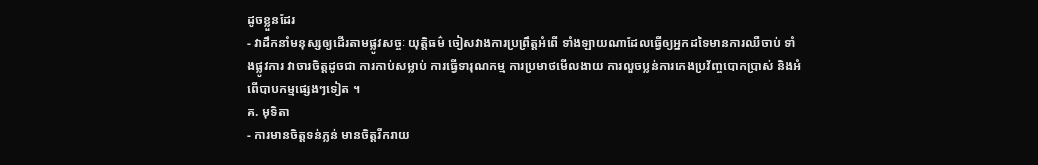ដូចខ្លួនដែរ
- វាដឹកនាំមនុស្សឲ្យដើរតាមផ្លូវសច្ចៈ យុត្តិធម៌ ចៀសវាងការប្រព្រឹត្តអំពើ ទាំងឡាយណាដែលធ្វើឲ្យអ្នកដទៃមានការឈឺចាប់ ទាំងផ្លូវការ វាចារចិត្តដូចជា ការកាប់សម្លាប់ ការធ្វើទារុណកម្ម ការប្រមាថមើលងាយ ការលួចប្លន់ការកេងប្រវ័ញ្ចបោកប្រាស់ និងអំពើបាបកម្មផ្សេងៗទៀត ។
គ. មុទិតា
- ការមានចិត្តទន់ភ្លន់ មានចិត្តរីករាយ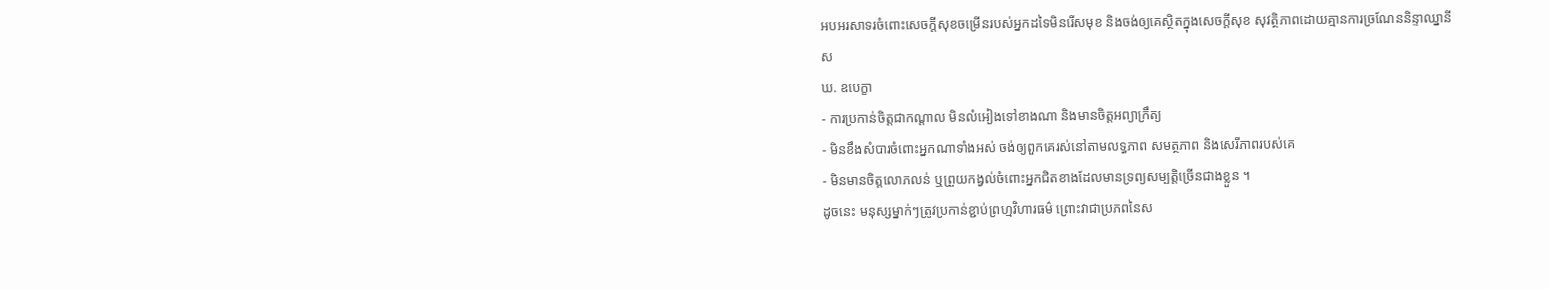អបអរសាទរចំពោះសេចក្តីសុខចម្រើនរបស់អ្នកដទៃមិនរើសមុខ និងចង់ឲ្យគេស្ថិតក្នុងសេចក្តីសុខ សុវត្ថិភាពដោយគ្មានការច្រណែននិន្ទាឈ្នានីស
ឃ. ឧបេក្ខា
- ការប្រកាន់ចិត្តជាកណ្តាល មិនលំអៀងទៅខាងណា និងមានចិត្តអព្យាក្រឹត្យ
- មិនខឹងសំបារចំពោះអ្នកណាទាំងអស់ ចង់ឲ្យពួកគេរស់នៅតាមលទ្ធភាព សមត្ថភាព និងសេរីភាពរបស់គេ
- មិនមានចិត្តលោភលន់ ឬព្រួយកង្វល់ចំពោះអ្នកជិតខាងដែលមានទ្រព្យសម្បត្តិច្រើនជាងខ្លួន ។
ដូចនេះ មនុស្សម្នាក់ៗត្រូវប្រកាន់ខ្ជាប់ព្រហ្មវិហារធម៌ ព្រោះវាជាប្រភពនៃស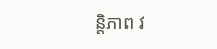ន្តិភាព វ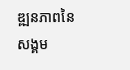ឌ្ឍនភាពនៃសង្គម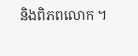និងពិភពលោក ។